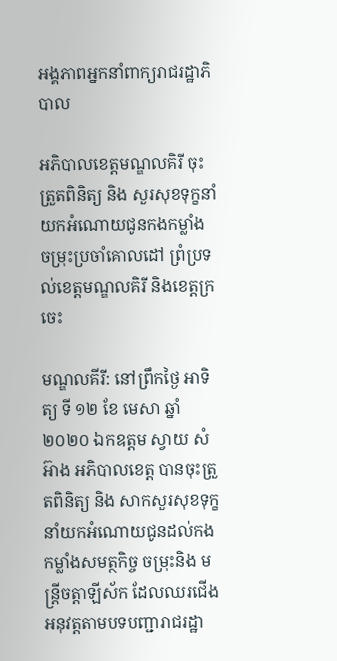អង្គភាពអ្នកនាំពាក្យរាជរដ្ឋាភិបាល

អភិបាលខេត្តមណ្ឌលគិរី ចុះត្រួតពិនិត្យ និង សួរសុខទុក្ខនាំយកអំណោយជូនកងកម្លាំង ចម្រុះប្រចាំគោលដៅ ព្រំប្រទល់ខេត្តមណ្ឌលគិរី និងខេត្តក្រចេះ

មណ្ឌលគីរី: នៅព្រឹកថ្ងៃ អាទិត្យ ទី ១២ ខែ មេសា ឆ្នាំ ២០២០ ឯកឧត្តម ស្វាយ សំអ៊ាង អភិបាលខេត្ត បានចុះត្រួតពិនិត្យ និង សាកសួរសុខទុក្ខនាំយកអំណោយជូនដល់កងកម្លាំងសមត្ថកិច្ច ចម្រុះនិង មន្ត្រីចត្តាឡីស័ក ដែលឈរជើងអនុវត្តតាមបទបញ្ជារាជរដ្ឋា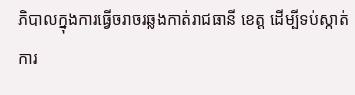ភិបាលក្នុងការធ្វើចរាចរឆ្លងកាត់រាជធានី ខេត្ត ដើម្បីទប់ស្កាត់ ការ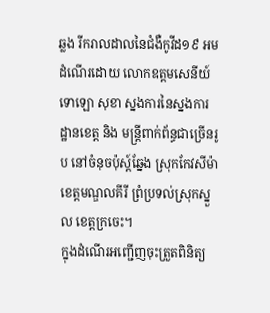ឆ្លង រីករាលដាលនៃជំងឺកូវីដ១៩ អមដំណើរដោយ លោកឧត្តមសេនីយ៍ទោឡោ សុខា ស្នងការនៃស្នងការដ្ឋានខេត្ត និង មន្ត្រីពាក់ព័ន្ធជាច្រើនរូប នៅចំនុចប៉ុស្ដ៍ឆ្នែង ស្រុកកែវសីម៉ា ខេត្តមណ្ឌលគីរី ព្រំប្រទល់ស្រុកស្នួល ខេត្តក្រចេះ។
ក្នុងដំណើរអញ្ជើញចុះត្រួតពិនិត្យ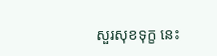សួរសុខទុក្ខ នេះ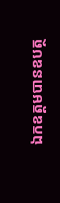ឯកឧត្តមបានឧបត្ថ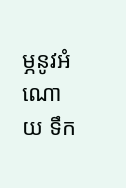ម្ភនូវអំណោយ ទឹក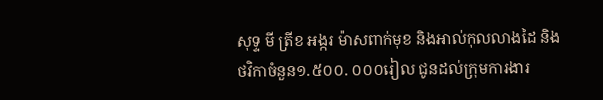សុទ្ទ មី ត្រីខ អង្ករ ម៉ាសពាក់មុខ និងអាល់កុលលាងដៃ និងថវិកាចំនួន១.៥០០. ០០០រៀល ជូនដល់ក្រុមការងារ